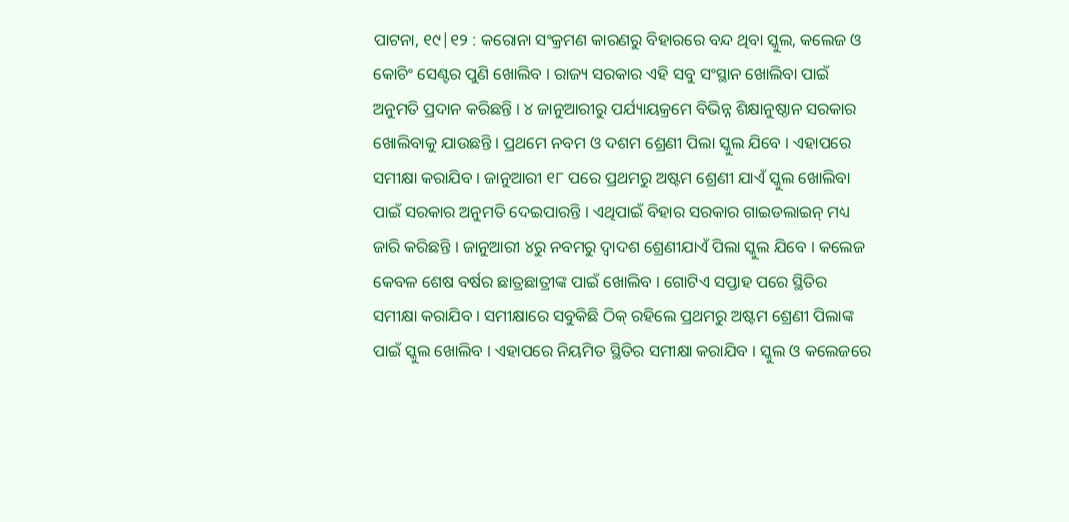ପାଟନା, ୧୯|୧୨ : କରୋନା ସଂକ୍ରମଣ କାରଣରୁ ବିହାରରେ ବନ୍ଦ ଥିବା ସ୍କୁଲ, କଲେଜ ଓ କୋଚିଂ ସେଣ୍ଟର ପୁଣି ଖୋଲିବ । ରାଜ୍ୟ ସରକାର ଏହି ସବୁ ସଂସ୍ଥାନ ଖୋଲିବା ପାଇଁ ଅନୁମତି ପ୍ରଦାନ କରିଛନ୍ତି । ୪ ଜାନୁଆରୀରୁ ପର୍ଯ୍ୟାୟକ୍ରମେ ବିଭିନ୍ନ ଶିକ୍ଷାନୁଷ୍ଠାନ ସରକାର ଖୋଲିବାକୁ ଯାଉଛନ୍ତି । ପ୍ରଥମେ ନବମ ଓ ଦଶମ ଶ୍ରେଣୀ ପିଲା ସ୍କୁଲ ଯିବେ । ଏହାପରେ ସମୀକ୍ଷା କରାଯିବ । ଜାନୁଆରୀ ୧୮ ପରେ ପ୍ରଥମରୁ ଅଷ୍ଟମ ଶ୍ରେଣୀ ଯାଏଁ ସ୍କୁଲ ଖୋଲିବା ପାଇଁ ସରକାର ଅନୁମତି ଦେଇପାରନ୍ତି । ଏଥିପାଇଁ ବିହାର ସରକାର ଗାଇଡଲାଇନ୍ ମଧ୍ୟ ଜାରି କରିଛନ୍ତି । ଜାନୁଆରୀ ୪ରୁ ନବମରୁ ଦ୍ୱାଦଶ ଶ୍ରେଣୀଯାଏଁ ପିଲା ସ୍କୁଲ ଯିବେ । କଲେଜ କେବଳ ଶେଷ ବର୍ଷର ଛାତ୍ରଛାତ୍ରୀଙ୍କ ପାଇଁ ଖୋଲିବ । ଗୋଟିଏ ସପ୍ତାହ ପରେ ସ୍ଥିତିର ସମୀକ୍ଷା କରାଯିବ । ସମୀକ୍ଷାରେ ସବୁକିଛି ଠିକ୍ ରହିଲେ ପ୍ରଥମରୁ ଅଷ୍ଟମ ଶ୍ରେଣୀ ପିଲାଙ୍କ ପାଇଁ ସ୍କୁଲ ଖୋଲିବ । ଏହାପରେ ନିୟମିତ ସ୍ଥିତିର ସମୀକ୍ଷା କରାଯିବ । ସ୍କୁଲ ଓ କଲେଜରେ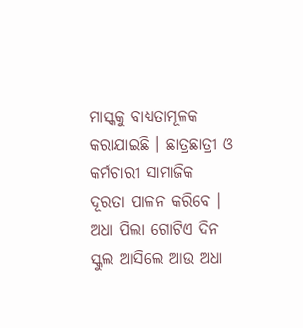ମାସ୍କକୁ ବାଧ୍ୟତାମୂଳକ କରାଯାଇଛି । ଛାତ୍ରଛାତ୍ରୀ ଓ କର୍ମଚାରୀ ସାମାଜିକ ଦୂରତା ପାଳନ କରିବେ । ଅଧା ପିଲା ଗୋଟିଏ ଦିନ ସ୍କୁଲ ଆସିଲେ ଆଉ ଅଧା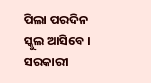ପିଲା ପରଦିନ ସ୍କୁଲ ଆସିବେ । ସରକାରୀ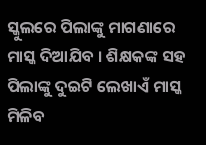ସ୍କୁଲରେ ପିଲାଙ୍କୁ ମାଗଣାରେ ମାସ୍କ ଦିଆଯିବ । ଶିକ୍ଷକଙ୍କ ସହ ପିଲାଙ୍କୁ ଦୁଇଟି ଲେଖାଏଁ ମାସ୍କ ମିଳିବ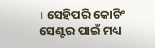। ସେହିପରି କୋଚିଂ ସେଣ୍ଟର ପାଇଁ ମଧ୍ୟ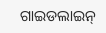ଗାଇଡଲାଇନ୍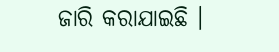ଜାରି କରାଯାଇଛି ।